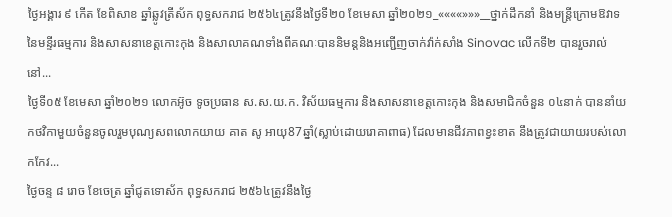ថ្ងៃអង្គារ ៩ កើត ខែពិសាខ ឆ្នាំឆ្លូវត្រីស័ក ពុទ្ធសករាជ ២៥៦៤ត្រូវនឹងថ្ងៃទី២០ ខែមេសា ឆ្នាំ២០២១_««««»»»__ថ្នាក់ដឹកនាំ និងមន្តី្រក្រោមឱវាទ នៃមន្ទីរធម្មការ និងសាសនាខេត្តកោះកុង និងសាលាគណទាំងពីគណៈបាននិមន្តនិងអញ្ជើញចាក់វ៉ាក់សាំង Sinovac លើកទី២ បានរួចរាល់នៅ...
ថ្ងៃទី០៥ ខែមេសា ឆ្នាំ២០២១ លោកអ៊ូច ទូចប្រធាន ស.ស.យ.ក. វិស័យធម្មការ និងសាសនាខេត្តកោះកុង និងសមាជិកចំនួន ០៤នាក់ បាននាំយកថវិកាមួយចំនួនចូលរួមបុណ្យសពលោកយាយ គាត សូ អាយុ87ឆ្នាំ(ស្លាប់ដោយរោគាពាធ) ដែលមានជីវភាពខ្វះខាត នឹងត្រូវជាយាយរបស់លោកកែវ...
ថ្ងៃចន្ទ ៨ រោច ខែចេត្រ ឆ្នាំជូតទោស័ក ពុទ្ធសករាជ ២៥៦៤ត្រូវនឹងថ្ងៃ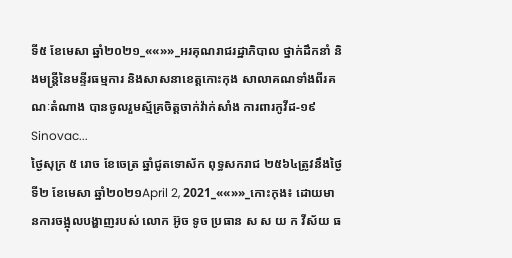ទី៥ ខែមេសា ឆ្នាំ២០២១_««»»_អរគុណរាជរដ្ឋាភិបាល ថ្នាក់ដឹកនាំ និងមន្ត្រីនៃមន្ទីរធម្មការ និងសាសនាខេត្តកោះកុង សាលាគណទាំងពីរគណៈតំណាង បានចូលរួមស្ម័គ្រចិត្តចាក់វ៉ាក់សាំង ការពារកូវីដ-១៩ Sinovac...
ថ្ងៃសុក្រ ៥ រោច ខែចេត្រ ឆ្នាំជូតទោស័ក ពុទ្ធសករាជ ២៥៦៤ត្រូវនឹងថ្ងៃទី២ ខែមេសា ឆ្នាំ២០២១April 2, 2021_««»»_កោះកុង៖ ដោយមានការចង្អុលបង្ហាញរបស់ លោក អ៊ូច ទូច ប្រធាន ស ស យ ក វីស័យ ធ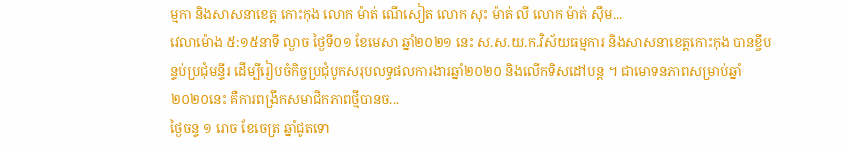ម្មកា និងសាសនាខេត្ត កោះកុង លោក ម៉ាត់ ណើសៀត លោក សុះ ម៉ាត់ លី លោក ម៉ាត់ សុឹម...
វេលាម៉ោង ៥:១៥នាទី ល្ងាច ថ្ងៃទី០១ ខែមេសា ឆ្នាំ២០២១ នេះ ស.ស.យ.ក.វិស័យធម្មការ និងសាសនាខេត្តកោះកុង បានខ្ចីបន្ទប់ប្រជុំមន្ទីរ ដើម្បីរៀបចំកិច្ចប្រជុំបូកសរុបលទ្ធផលការងារឆ្នាំ២០២០ និងលើកទិសដៅបន្ត ។ ជាមោទនភាពសម្រាប់ឆ្នាំ២០២០នេះ គឺការពង្រីកសមាជិកភាពថ្មីបានច...
ថ្ងៃចន្ទ ១ រោច ខែចេត្រ ឆ្នាំជូតទោ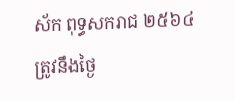ស័ក ពុទ្ធសករាជ ២៥៦៤ត្រូវនឹងថ្ងៃ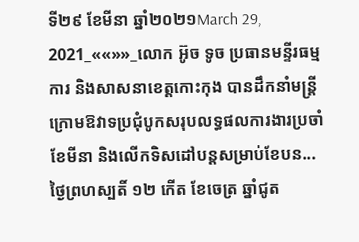ទី២៩ ខែមីនា ឆ្នាំ២០២១March 29, 2021_««»»_លោក អ៊ូច ទូច ប្រធានមន្ទីរធម្មការ និងសាសនាខេត្តកោះកុង បានដឹកនាំមន្ត្រីក្រោមឱវាទប្រជុំបូកសរុបលទ្ធផលការងារប្រចាំខែមីនា និងលើកទិសដៅបន្តសម្រាប់ខែបន...
ថ្ងៃព្រហស្បតិ៍ ១២ កើត ខែចេត្រ ឆ្នាំជូត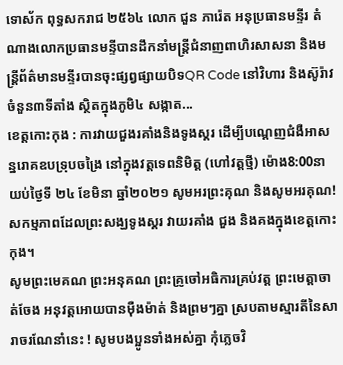ទោស័ក ពុទ្ធសករាជ ២៥៦៤ លោក ជួន ភារ៉េត អនុប្រធានមន្ទីរ តំណាងលោកប្រធានមន្ទីបានដឹកនាំមន្ត្រីជំនាញពាហិរសាសនា និងមន្ត្រីព័ត៌មានមន្ទីរបានចុះផ្សព្វផ្សាយបិទQR Code នៅវិហារ និងស៊ូរ៉ាវ ចំនួន៣ទីតាំង ស្ថិតក្នុងភូមិ៤ សង្កាត...
ខេត្តកោះកុង : ការវាយជួងរគាំងនិងទូងស្គរ ដើម្បីបណ្តេញជំងឺអាសន្នរោគឧបទ្រុបចង្រៃ នៅក្នុងវត្តទេពនិមិត្ត (ហៅវត្តថ្មី) ម៉ោង8:00នាយប់ថ្ងៃទី ២៤ ខែមិនា ឆ្នាំ២០២១ សូមអរព្រះគុណ និងសូមអរគុណ!
សកម្មភាពដែលព្រះសង្ឃទូងស្គរ វាយរគាំង ជួង និងគងក្នុងខេត្តកោះកុង។
សូមព្រះមេគណ ព្រះអនុគណ ព្រះគ្រូចៅអធិការគ្រប់វត្ត ព្រះមេត្តាចាត់ចែង អនុវត្តអោយបានមុឺងម៉ាត់ និងព្រមៗគ្នា ស្របតាមស្មារតីនៃសារាចរណែនាំនេះ ! សូមបងប្អូនទាំងអស់គ្នា កុំភ្លេចវិ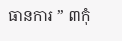ធានការ ” ៣កុំ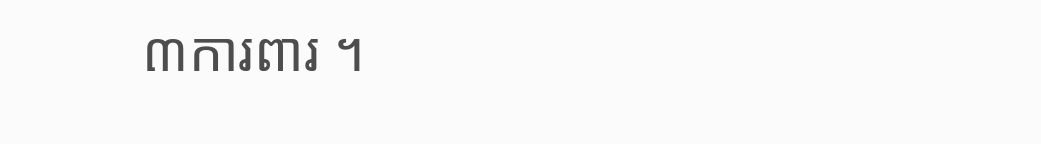៣ការពារ ។